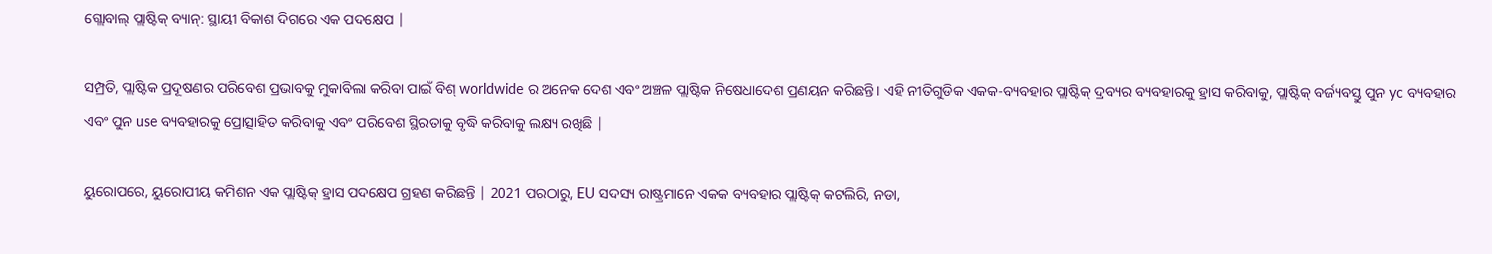ଗ୍ଲୋବାଲ୍ ପ୍ଲାଷ୍ଟିକ୍ ବ୍ୟାନ୍: ସ୍ଥାୟୀ ବିକାଶ ଦିଗରେ ଏକ ପଦକ୍ଷେପ |

ସମ୍ପ୍ରତି, ପ୍ଲାଷ୍ଟିକ ପ୍ରଦୂଷଣର ପରିବେଶ ପ୍ରଭାବକୁ ମୁକାବିଲା କରିବା ପାଇଁ ବିଶ୍ worldwide ର ଅନେକ ଦେଶ ଏବଂ ଅଞ୍ଚଳ ପ୍ଲାଷ୍ଟିକ ନିଷେଧାଦେଶ ପ୍ରଣୟନ କରିଛନ୍ତି। ଏହି ନୀତିଗୁଡିକ ଏକକ-ବ୍ୟବହାର ପ୍ଲାଷ୍ଟିକ୍ ଦ୍ରବ୍ୟର ବ୍ୟବହାରକୁ ହ୍ରାସ କରିବାକୁ, ପ୍ଲାଷ୍ଟିକ୍ ବର୍ଜ୍ୟବସ୍ତୁ ପୁନ yc ବ୍ୟବହାର ଏବଂ ପୁନ use ବ୍ୟବହାରକୁ ପ୍ରୋତ୍ସାହିତ କରିବାକୁ ଏବଂ ପରିବେଶ ସ୍ଥିରତାକୁ ବୃଦ୍ଧି କରିବାକୁ ଲକ୍ଷ୍ୟ ରଖିଛି |

ୟୁରୋପରେ, ୟୁରୋପୀୟ କମିଶନ ଏକ ପ୍ଲାଷ୍ଟିକ୍ ହ୍ରାସ ପଦକ୍ଷେପ ଗ୍ରହଣ କରିଛନ୍ତି | 2021 ପରଠାରୁ, EU ସଦସ୍ୟ ରାଷ୍ଟ୍ରମାନେ ଏକକ ବ୍ୟବହାର ପ୍ଲାଷ୍ଟିକ୍ କଟଲିରି, ନଡା,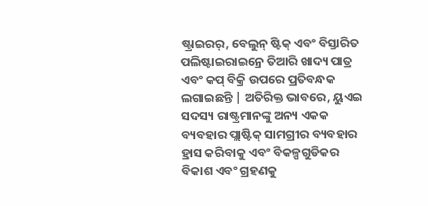ଷ୍ଟ୍ରାଇରର୍, ବେଲୁନ୍ ଷ୍ଟିକ୍ ଏବଂ ବିସ୍ତାରିତ ପଲିଷ୍ଟାଇରାଇନ୍ରେ ତିଆରି ଖାଦ୍ୟ ପାତ୍ର ଏବଂ କପ୍ ବିକ୍ରି ଉପରେ ପ୍ରତିବନ୍ଧକ ଲଗାଇଛନ୍ତି | ଅତିରିକ୍ତ ଭାବରେ, ୟୁଏଇ ସଦସ୍ୟ ରାଷ୍ଟ୍ରମାନଙ୍କୁ ଅନ୍ୟ ଏକକ ବ୍ୟବହାର ପ୍ଲାଷ୍ଟିକ୍ ସାମଗ୍ରୀର ବ୍ୟବହାର ହ୍ରାସ କରିବାକୁ ଏବଂ ବିକଳ୍ପଗୁଡିକର ବିକାଶ ଏବଂ ଗ୍ରହଣକୁ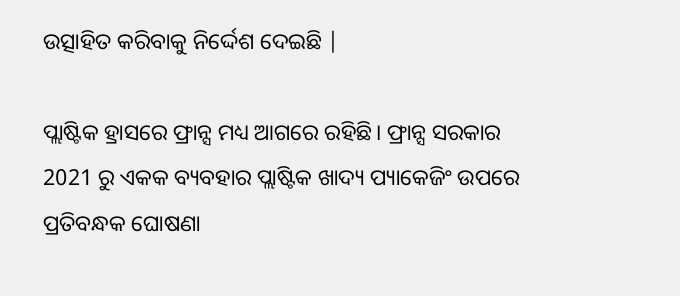ଉତ୍ସାହିତ କରିବାକୁ ନିର୍ଦ୍ଦେଶ ଦେଇଛି |

ପ୍ଲାଷ୍ଟିକ ହ୍ରାସରେ ଫ୍ରାନ୍ସ ମଧ୍ୟ ଆଗରେ ରହିଛି। ଫ୍ରାନ୍ସ ସରକାର 2021 ରୁ ଏକକ ବ୍ୟବହାର ପ୍ଲାଷ୍ଟିକ ଖାଦ୍ୟ ପ୍ୟାକେଜିଂ ଉପରେ ପ୍ରତିବନ୍ଧକ ଘୋଷଣା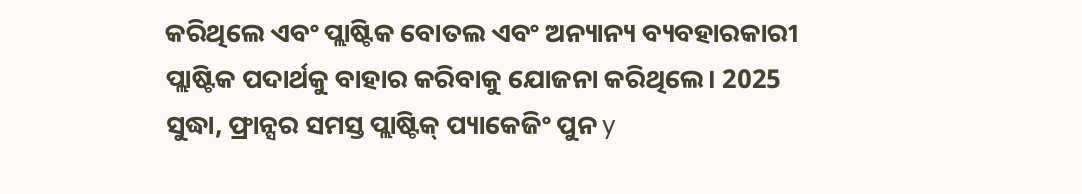କରିଥିଲେ ଏବଂ ପ୍ଲାଷ୍ଟିକ ବୋତଲ ଏବଂ ଅନ୍ୟାନ୍ୟ ବ୍ୟବହାରକାରୀ ପ୍ଲାଷ୍ଟିକ ପଦାର୍ଥକୁ ବାହାର କରିବାକୁ ଯୋଜନା କରିଥିଲେ। 2025 ସୁଦ୍ଧା, ଫ୍ରାନ୍ସର ସମସ୍ତ ପ୍ଲାଷ୍ଟିକ୍ ପ୍ୟାକେଜିଂ ପୁନ y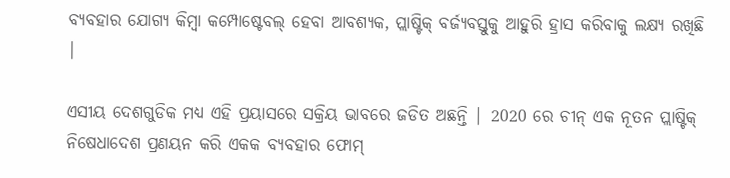ବ୍ୟବହାର ଯୋଗ୍ୟ କିମ୍ବା କମ୍ପୋଷ୍ଟେବଲ୍ ହେବା ଆବଶ୍ୟକ, ପ୍ଲାଷ୍ଟିକ୍ ବର୍ଜ୍ୟବସ୍ତୁକୁ ଆହୁରି ହ୍ରାସ କରିବାକୁ ଲକ୍ଷ୍ୟ ରଖିଛି |

ଏସୀୟ ଦେଶଗୁଡିକ ମଧ୍ୟ ଏହି ପ୍ରୟାସରେ ସକ୍ରିୟ ଭାବରେ ଜଡିତ ଅଛନ୍ତି | 2020 ରେ ଚୀନ୍ ଏକ ନୂତନ ପ୍ଲାଷ୍ଟିକ୍ ନିଷେଧାଦେଶ ପ୍ରଣୟନ କରି ଏକକ ବ୍ୟବହାର ଫୋମ୍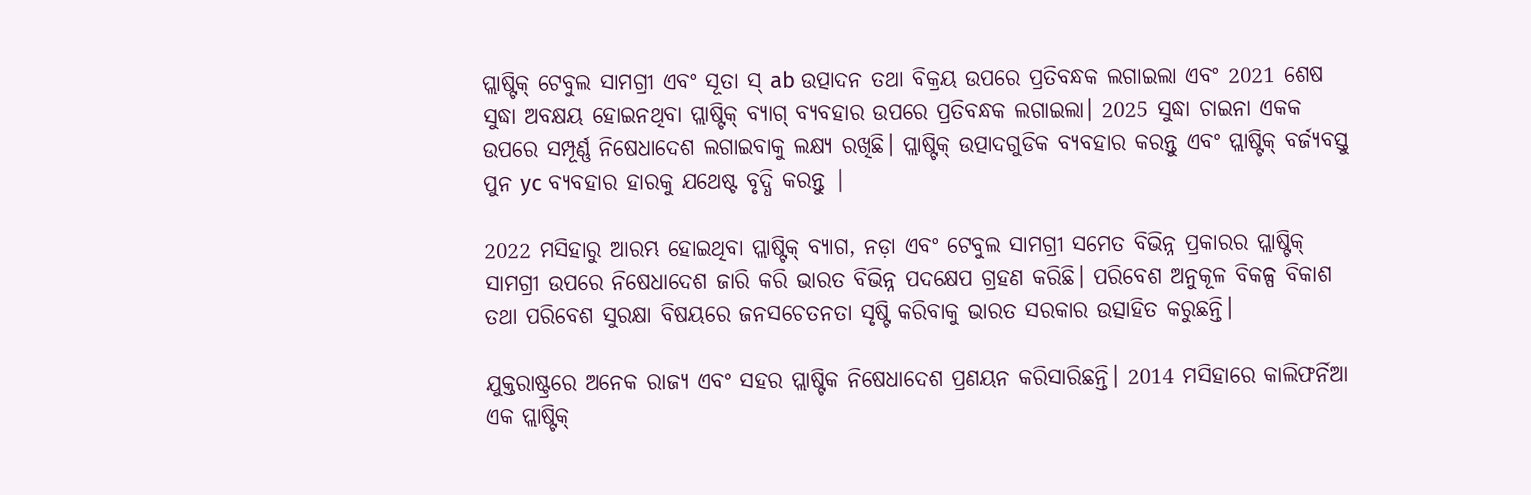ପ୍ଲାଷ୍ଟିକ୍ ଟେବୁଲ ସାମଗ୍ରୀ ଏବଂ ସୂତା ସ୍ ab ଉତ୍ପାଦନ ତଥା ବିକ୍ରୟ ଉପରେ ପ୍ରତିବନ୍ଧକ ଲଗାଇଲା ଏବଂ 2021 ଶେଷ ସୁଦ୍ଧା ଅବକ୍ଷୟ ହୋଇନଥିବା ପ୍ଲାଷ୍ଟିକ୍ ବ୍ୟାଗ୍ ବ୍ୟବହାର ଉପରେ ପ୍ରତିବନ୍ଧକ ଲଗାଇଲା। 2025 ସୁଦ୍ଧା ଚାଇନା ଏକକ ଉପରେ ସମ୍ପୂର୍ଣ୍ଣ ନିଷେଧାଦେଶ ଲଗାଇବାକୁ ଲକ୍ଷ୍ୟ ରଖିଛି। ପ୍ଲାଷ୍ଟିକ୍ ଉତ୍ପାଦଗୁଡିକ ବ୍ୟବହାର କରନ୍ତୁ ଏବଂ ପ୍ଲାଷ୍ଟିକ୍ ବର୍ଜ୍ୟବସ୍ତୁ ପୁନ yc ବ୍ୟବହାର ହାରକୁ ଯଥେଷ୍ଟ ବୃଦ୍ଧି କରନ୍ତୁ |

2022 ମସିହାରୁ ଆରମ୍ଭ ହୋଇଥିବା ପ୍ଲାଷ୍ଟିକ୍ ବ୍ୟାଗ, ନଡ଼ା ଏବଂ ଟେବୁଲ ସାମଗ୍ରୀ ସମେତ ବିଭିନ୍ନ ପ୍ରକାରର ପ୍ଲାଷ୍ଟିକ୍ ସାମଗ୍ରୀ ଉପରେ ନିଷେଧାଦେଶ ଜାରି କରି ଭାରତ ବିଭିନ୍ନ ପଦକ୍ଷେପ ଗ୍ରହଣ କରିଛି। ପରିବେଶ ଅନୁକୂଳ ବିକଳ୍ପ ବିକାଶ ତଥା ପରିବେଶ ସୁରକ୍ଷା ବିଷୟରେ ଜନସଚେତନତା ସୃଷ୍ଟି କରିବାକୁ ଭାରତ ସରକାର ଉତ୍ସାହିତ କରୁଛନ୍ତି।

ଯୁକ୍ତରାଷ୍ଟ୍ରରେ ଅନେକ ରାଜ୍ୟ ଏବଂ ସହର ପ୍ଲାଷ୍ଟିକ ନିଷେଧାଦେଶ ପ୍ରଣୟନ କରିସାରିଛନ୍ତି। 2014 ମସିହାରେ କାଲିଫର୍ନିଆ ଏକ ପ୍ଲାଷ୍ଟିକ୍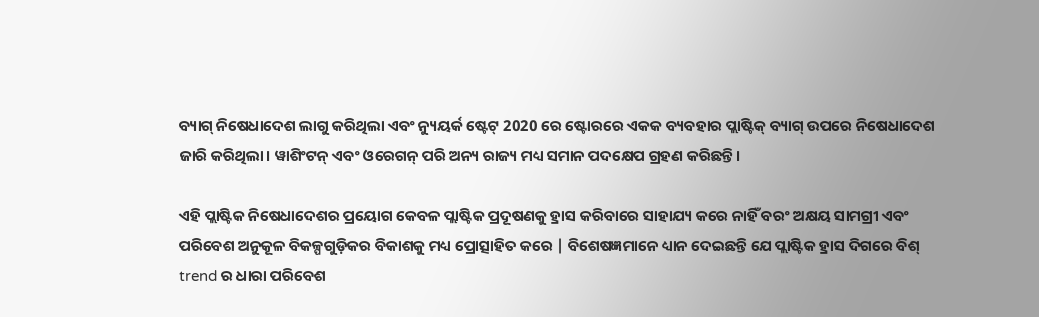ବ୍ୟାଗ୍ ନିଷେଧାଦେଶ ଲାଗୁ କରିଥିଲା ଏବଂ ନ୍ୟୁୟର୍କ ଷ୍ଟେଟ୍ 2020 ରେ ଷ୍ଟୋରରେ ଏକକ ବ୍ୟବହାର ପ୍ଲାଷ୍ଟିକ୍ ବ୍ୟାଗ୍ ଉପରେ ନିଷେଧାଦେଶ ଜାରି କରିଥିଲା। ୱାଶିଂଟନ୍ ଏବଂ ଓରେଗନ୍ ପରି ଅନ୍ୟ ରାଜ୍ୟ ମଧ୍ୟ ସମାନ ପଦକ୍ଷେପ ଗ୍ରହଣ କରିଛନ୍ତି।

ଏହି ପ୍ଲାଷ୍ଟିକ ନିଷେଧାଦେଶର ପ୍ରୟୋଗ କେବଳ ପ୍ଲାଷ୍ଟିକ ପ୍ରଦୂଷଣକୁ ହ୍ରାସ କରିବାରେ ସାହାଯ୍ୟ କରେ ନାହିଁ ବରଂ ଅକ୍ଷୟ ସାମଗ୍ରୀ ଏବଂ ପରିବେଶ ଅନୁକୂଳ ବିକଳ୍ପଗୁଡ଼ିକର ବିକାଶକୁ ମଧ୍ୟ ପ୍ରୋତ୍ସାହିତ କରେ | ବିଶେଷଜ୍ଞମାନେ ଧ୍ୟାନ ଦେଇଛନ୍ତି ଯେ ପ୍ଲାଷ୍ଟିକ ହ୍ରାସ ଦିଗରେ ବିଶ୍ trend ର ଧାରା ପରିବେଶ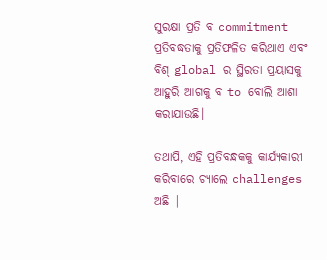ସୁରକ୍ଷା ପ୍ରତି ବ commitment ପ୍ରତିବଦ୍ଧତାକୁ ପ୍ରତିଫଳିତ କରିଥାଏ ଏବଂ ବିଶ୍ global ର ସ୍ଥିରତା ପ୍ରୟାସକୁ ଆହୁରି ଆଗକୁ ବ to ବୋଲି ଆଶା କରାଯାଉଛି।

ତଥାପି, ଏହି ପ୍ରତିବନ୍ଧକକୁ କାର୍ଯ୍ୟକାରୀ କରିବାରେ ଚ୍ୟାଲେ challenges ଅଛି |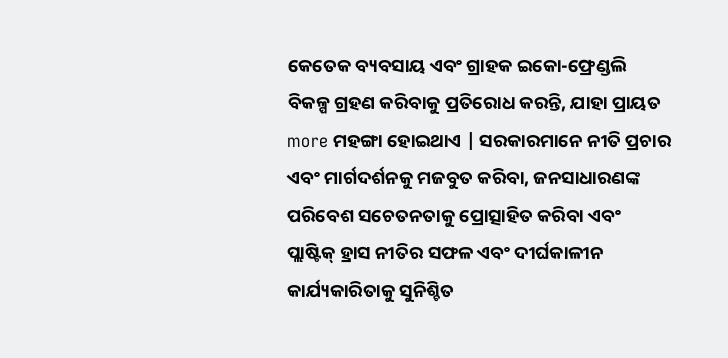କେତେକ ବ୍ୟବସାୟ ଏବଂ ଗ୍ରାହକ ଇକୋ-ଫ୍ରେଣ୍ଡଲି ବିକଳ୍ପ ଗ୍ରହଣ କରିବାକୁ ପ୍ରତିରୋଧ କରନ୍ତି, ଯାହା ପ୍ରାୟତ more ମହଙ୍ଗା ହୋଇଥାଏ | ସରକାରମାନେ ନୀତି ପ୍ରଚାର ଏବଂ ମାର୍ଗଦର୍ଶନକୁ ମଜବୁତ କରିବା, ଜନସାଧାରଣଙ୍କ ପରିବେଶ ସଚେତନତାକୁ ପ୍ରୋତ୍ସାହିତ କରିବା ଏବଂ ପ୍ଲାଷ୍ଟିକ୍ ହ୍ରାସ ନୀତିର ସଫଳ ଏବଂ ଦୀର୍ଘକାଳୀନ କାର୍ଯ୍ୟକାରିତାକୁ ସୁନିଶ୍ଚିତ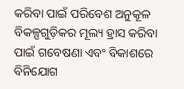କରିବା ପାଇଁ ପରିବେଶ ଅନୁକୂଳ ବିକଳ୍ପଗୁଡ଼ିକର ମୂଲ୍ୟ ହ୍ରାସ କରିବା ପାଇଁ ଗବେଷଣା ଏବଂ ବିକାଶରେ ବିନିଯୋଗ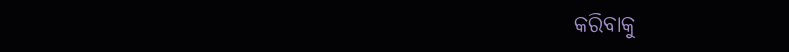କରିବାକୁ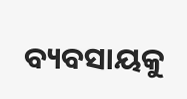ବ୍ୟବସାୟକୁ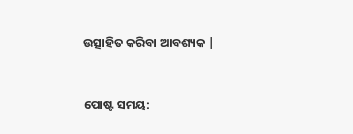ଉତ୍ସାହିତ କରିବା ଆବଶ୍ୟକ |


ପୋଷ୍ଟ ସମୟ: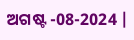ଅଗଷ୍ଟ -08-2024 |